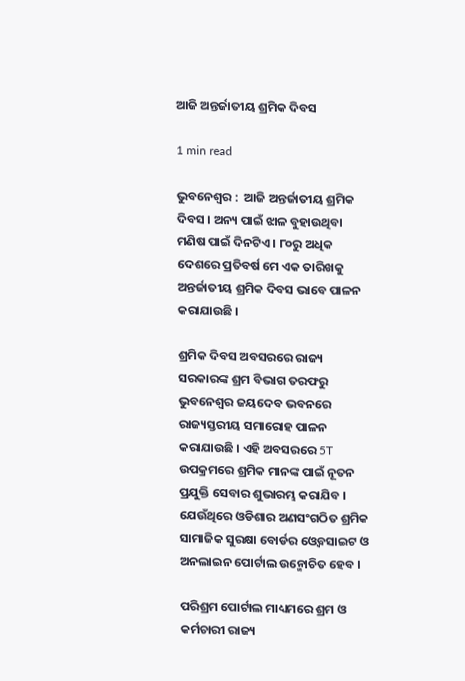ଆଜି ଅନ୍ତର୍ଜାତୀୟ ଶ୍ରମିକ ଦିବସ

1 min read

ଭୁବନେଶ୍ୱର :  ଆଜି ଅନ୍ତର୍ଜାତୀୟ ଶ୍ରମିକ ଦିବସ । ଅନ୍ୟ ପାଇଁ ଝାଳ ବୁହାଉଥିବା ମଣିଷ ପାଇଁ ଦିନଟିଏ । ୮୦ରୁ ଅଧିକ ଦେଶରେ ପ୍ରତିବର୍ଷ ମେ ଏକ ତାରିଖକୁ ଅନ୍ତର୍ଜାତୀୟ ଶ୍ରମିକ ଦିବସ ଭାବେ ପାଳନ କରାଯାଉଛି ।

ଶ୍ରମିକ ଦିବସ ଅବସରରେ ରାଜ୍ୟ ସରକାରଙ୍କ ଶ୍ରମ ବିଭାଗ ତରଫରୁ ଭୁବନେଶ୍ବର ଜୟଦେବ ଭବନରେ ରାଜ୍ୟସ୍ତରୀୟ ସମାରୋହ ପାଳନ କରାଯାଉଛି । ଏହି ଅବସରରେ 5T ଉପକ୍ରମରେ ଶ୍ରମିକ ମାନଙ୍କ ପାଇଁ ନୂତନ ପ୍ରଯୁକ୍ତି ସେବାର ଶୁଭାରମ୍ଭ କରାଯିବ । ଯେଉଁଥିରେ ଓଡିଶାର ଅଣସଂଗଠିତ ଶ୍ରମିକ ସାମାଜିକ ସୁରକ୍ଷା ବୋର୍ଡର ଓ୍ବେବସାଇଟ ଓ ଅନଲାଇନ ପୋର୍ଟାଲ ଉନ୍ମୋଚିତ ହେବ ।

ପରିଶ୍ରମ ପୋର୍ଟାଲ ମାଧ୍ୟମରେ ଶ୍ରମ ଓ କର୍ମଚାରୀ ରାଜ୍ୟ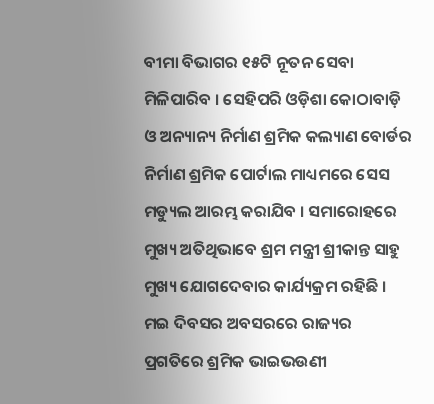ବୀମା ବିଭାଗର ୧୫ଟି ନୂତନ ସେବା ମିଳିପାରିବ । ସେହିପରି ଓଡ଼ିଶା କୋଠାବାଡ଼ି ଓ ଅନ୍ୟାନ୍ୟ ନିର୍ମାଣ ଶ୍ରମିକ କଲ୍ୟାଣ ବୋର୍ଡର ନିର୍ମାଣ ଶ୍ରମିକ ପୋର୍ଟାଲ ମାଧ୍ୟମରେ ସେସ ମଡ୍ୟୁଲ ଆରମ୍ଭ କରାଯିବ । ସମାରୋହରେ ମୁଖ୍ୟ ଅତିଥିଭାବେ ଶ୍ରମ ମନ୍ତ୍ରୀ ଶ୍ରୀକାନ୍ତ ସାହୁ ମୁଖ୍ୟ ଯୋଗଦେବାର କାର୍ଯ୍ୟକ୍ରମ ରହିଛି । ମଇ ଦିବସର ଅବସରରେ ରାଜ୍ୟର ପ୍ରଗତିରେ ଶ୍ରମିକ ଭାଇଭଉଣୀ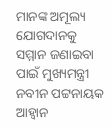ମାନଙ୍କ ଅମୂଲ୍ୟ ଯୋଗଦାନକୁ ସମ୍ମାନ ଜଣାଇବା ପାଇଁ ମୁଖ୍ୟମନ୍ତ୍ରୀ ନବୀନ ପଟ୍ଟନାୟକ ଆହ୍ବାନ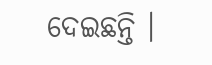ଦେଇଛନ୍ତି ।